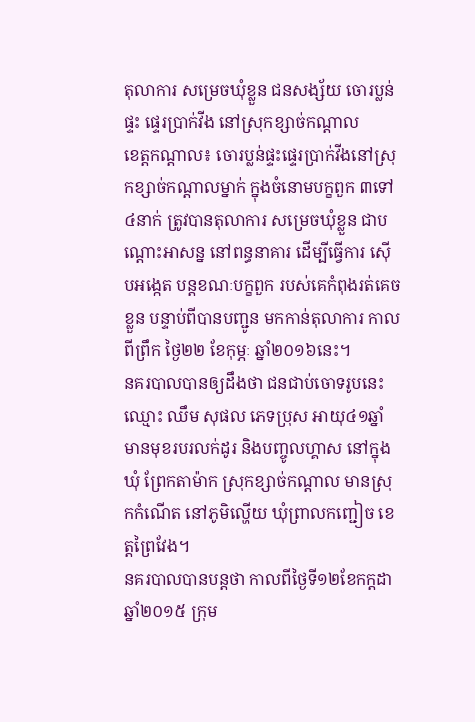តុលាការ សម្រេចឃុំខ្លួន ជនសង្ស័យ ចោរប្លន់ផ្ទះ ផ្ទេរប្រាក់វីង នៅស្រុកខ្សាច់កណ្តាល
ខេត្តកណ្តាល៖ ចោរប្លន់ផ្ទះផ្ទេរប្រាក់វីងនៅស្រុកខ្សាច់កណ្តាលម្នាក់ ក្នុងចំនោមបក្ខពួក ៣ទៅ ៤នាក់ ត្រូវបានតុលាការ សម្រេចឃុំខ្លួន ជាបណ្តោះអាសន្ន នៅពន្ធនាគារ ដើម្បីធ្វើការ ស៊ើបអង្កេត បន្តខណៈបក្ខពួក របស់គេកំពុងរត់គេចខ្លួន បន្ទាប់ពីបានបញ្ជូន មកកាន់តុលាការ កាលពីព្រឹក ថ្ងៃ២២ ខែកុម្ភៈ ឆ្នាំ២០១៦នេះ។
នគរបាលបានឲ្យដឹងថា ជនជាប់ចោទរូបនេះឈ្មោះ ឈឹម សុផល ភេទប្រុស អាយុ៤១ឆ្នាំ មានមុខរបរលក់ដូរ និងបញ្ចូលហ្គាស នៅក្នុងឃុំ ព្រែកតាម៉ាក ស្រុកខ្សាច់កណ្តាល មានស្រុកកំណើត នៅភូមិល្ហើយ ឃុំព្រាលកញ្ជៀច ខេត្តព្រៃវែង។
នគរបាលបានបន្តថា កាលពីថ្ងៃទី១២ខែកក្តដា ឆ្នាំ២០១៥ ក្រុម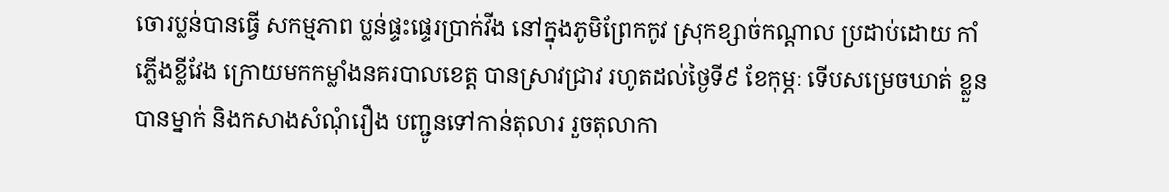ចោរប្លន់បានធ្វើ សកម្មភាព ប្លន់ផ្ទះផ្ទេរប្រាក់វីង នៅក្នុងភូមិព្រែកកូវ ស្រុកខ្សាច់កណ្តាល ប្រដាប់ដោយ កាំភ្លើងខ្លីវែង ក្រោយមកកម្លាំងនគរបាលខេត្ត បានស្រាវជ្រាវ រហូតដល់ថ្ងៃទី៩ ខែកុម្ភៈ ទើបសម្រេចឃាត់ ខ្លួនបានម្នាក់ និងកសាងសំណុំរឿង បញ្ជូនទៅកាន់តុលារ រួចតុលាកា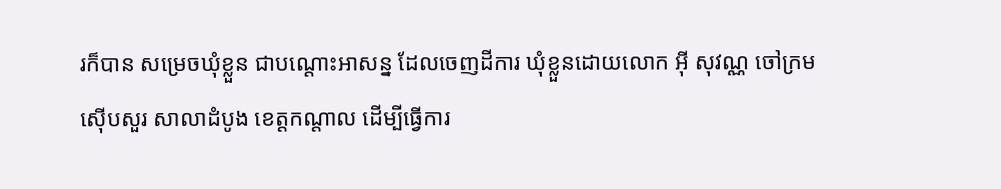រក៏បាន សម្រេចឃុំខ្លួន ជាបណ្តោះអាសន្ន ដែលចេញដីការ ឃុំខ្លួនដោយលោក អ៊ី សុវណ្ណ ចៅក្រមស៊ើបសួរ សាលាដំបូង ខេត្តកណ្តាល ដើម្បីធ្វើការ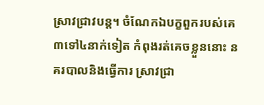ស្រាវជ្រាវបន្ត។ ចំណែកឯបក្ខពួករបស់គេ ៣ទៅ៤នាក់ទៀត កំពុងរត់គេចខ្លួននោះ នគរបាលនិងធ្វើការ ស្រាវជ្រា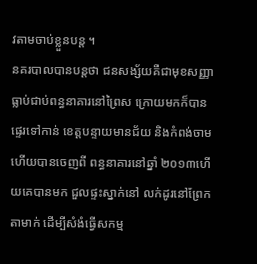វតាមចាប់ខ្លួនបន្ត ។
នគរបាលបានបន្តថា ជនសង្ស័យគឺជាមុខសញ្ញា ធ្លាប់ជាប់ពន្ធនាគារនៅព្រៃស ក្រោយមកក៏បានផ្ទេរទៅកាន់ ខេត្តបន្ទាយមានជ័យ និងកំពង់ចាម ហើយបានចេញពី ពន្ធនាគារនៅឆ្នាំ ២០១៣ហើយគេបានមក ជួលផ្ទះស្នាក់នៅ លក់ដូរនៅព្រែកតាមាក់ ដើម្បីសំងំធ្វើសកម្ម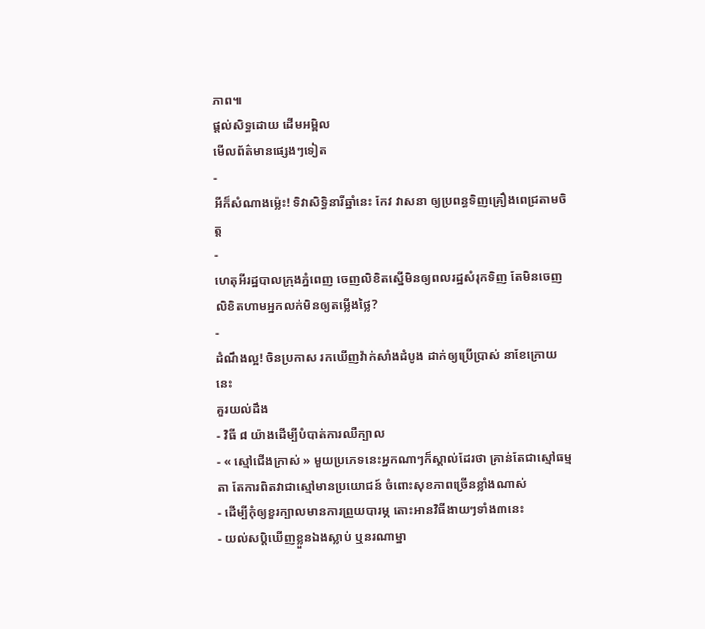ភាព៕
ផ្តល់សិទ្ធដោយ ដើមអម្ពិល
មើលព័ត៌មានផ្សេងៗទៀត
-
អីក៏សំណាងម្ល៉េះ! ទិវាសិទ្ធិនារីឆ្នាំនេះ កែវ វាសនា ឲ្យប្រពន្ធទិញគ្រឿងពេជ្រតាមចិត្ត
-
ហេតុអីរដ្ឋបាលក្រុងភ្នំពេញ ចេញលិខិតស្នើមិនឲ្យពលរដ្ឋសំរុកទិញ តែមិនចេញលិខិតហាមអ្នកលក់មិនឲ្យតម្លើងថ្លៃ?
-
ដំណឹងល្អ! ចិនប្រកាស រកឃើញវ៉ាក់សាំងដំបូង ដាក់ឲ្យប្រើប្រាស់ នាខែក្រោយនេះ
គួរយល់ដឹង
- វិធី ៨ យ៉ាងដើម្បីបំបាត់ការឈឺក្បាល
- « ស្មៅជើងក្រាស់ » មួយប្រភេទនេះអ្នកណាៗក៏ស្គាល់ដែរថា គ្រាន់តែជាស្មៅធម្មតា តែការពិតវាជាស្មៅមានប្រយោជន៍ ចំពោះសុខភាពច្រើនខ្លាំងណាស់
- ដើម្បីកុំឲ្យខួរក្បាលមានការព្រួយបារម្ភ តោះអានវិធីងាយៗទាំង៣នេះ
- យល់សប្តិឃើញខ្លួនឯងស្លាប់ ឬនរណាម្នា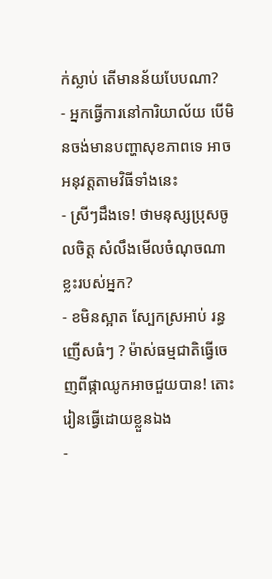ក់ស្លាប់ តើមានន័យបែបណា?
- អ្នកធ្វើការនៅការិយាល័យ បើមិនចង់មានបញ្ហាសុខភាពទេ អាចអនុវត្តតាមវិធីទាំងនេះ
- ស្រីៗដឹងទេ! ថាមនុស្សប្រុសចូលចិត្ត សំលឹងមើលចំណុចណាខ្លះរបស់អ្នក?
- ខមិនស្អាត ស្បែកស្រអាប់ រន្ធញើសធំៗ ? ម៉ាស់ធម្មជាតិធ្វើចេញពីផ្កាឈូកអាចជួយបាន! តោះរៀនធ្វើដោយខ្លួនឯង
-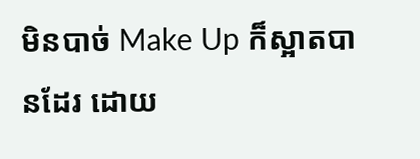មិនបាច់ Make Up ក៏ស្អាតបានដែរ ដោយ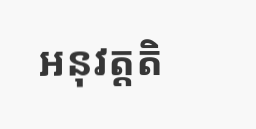អនុវត្តតិ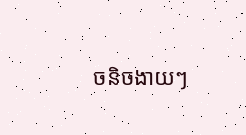ចនិចងាយៗ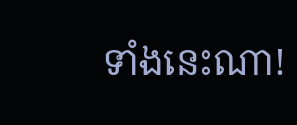ទាំងនេះណា!